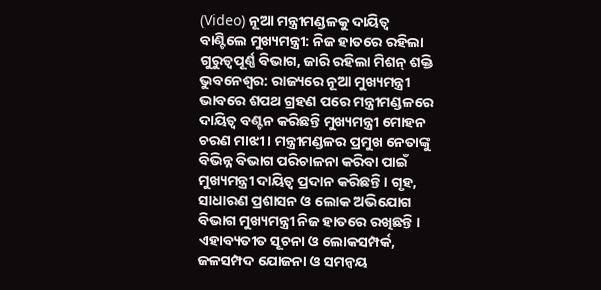(Video) ନୂଆ ମନ୍ତ୍ରୀମଣ୍ଡଳକୁ ଦାୟିତ୍ୱ ବାଣ୍ଟିଲେ ମୁଖ୍ୟମନ୍ତ୍ରୀ: ନିଜ ହାତରେ ରହିଲା ଗୁରୁତ୍ୱପୂର୍ଣ୍ଣ ବିଭାଗ, ଜାରି ରହିଲା ମିଶନ୍ ଶକ୍ତି
ଭୁବନେଶ୍ୱର: ରାଜ୍ୟରେ ନୂଆ ମୁଖ୍ୟମନ୍ତ୍ରୀ ଭାବରେ ଶପଥ ଗ୍ରହଣ ପରେ ମନ୍ତ୍ରୀମଣ୍ଡଳରେ ଦାୟିତ୍ୱ ବଣ୍ଟନ କରିଛନ୍ତି ମୁଖ୍ୟମନ୍ତ୍ରୀ ମୋହନ ଚରଣ ମାଝୀ । ମନ୍ତ୍ରୀମଣ୍ଡଳର ପ୍ରମୁଖ ନେତାଙ୍କୁ ବିଭିନ୍ନ ବିଭାଗ ପରିଚାଳନା କରିବା ପାଇଁ ମୁଖ୍ୟମନ୍ତ୍ରୀ ଦାୟିତ୍ୱ ପ୍ରଦାନ କରିଛନ୍ତି । ଗୃହ, ସାଧାରଣ ପ୍ରଶାସନ ଓ ଲୋକ ଅଭିଯୋଗ ବିଭାଗ ମୁଖ୍ୟମନ୍ତ୍ରୀ ନିଜ ହାତରେ ରଖିଛନ୍ତି । ଏହାବ୍ୟତୀତ ସୂଚନା ଓ ଲୋକସମ୍ପର୍କ, ଜଳସମ୍ପଦ ଯୋଜନା ଓ ସମନ୍ୱୟ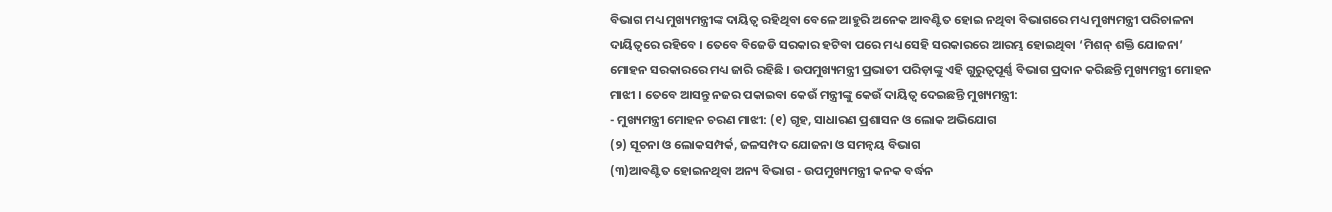ବିଭାଗ ମଧ୍ୟ ମୁଖ୍ୟମନ୍ତ୍ରୀଙ୍କ ଦାୟିତ୍ୱ ରହିଥିବା ବେଳେ ଆହୁରି ଅନେକ ଆବଣ୍ଟିତ ହୋଇ ନଥିବା ବିଭାଗରେ ମଧ୍ୟ ମୁଖ୍ୟମନ୍ତ୍ରୀ ପରିଚାଳନା ଦାୟିତ୍ୱରେ ରହିବେ । ତେବେ ବିଜେଡି ସରକାର ହଟିବା ପରେ ମଧ୍ୟ ସେହି ସରକାରରେ ଆରମ୍ଭ ହୋଇଥିବା ‘ମିଶନ୍ ଶକ୍ତି ଯୋଜନା’ ମୋହନ ସରକାରରେ ମଧ୍ୟ ଜାରି ରହିଛି । ଉପମୁଖ୍ୟମନ୍ତ୍ରୀ ପ୍ରଭାତୀ ପରିଡ଼ାଙ୍କୁ ଏହି ଗୁରୁତ୍ୱପୂର୍ଣ୍ଣ ବିଭାଗ ପ୍ରଦାନ କରିଛନ୍ତି ମୁଖ୍ୟମନ୍ତ୍ରୀ ମୋହନ ମାଝୀ । ତେବେ ଆସନ୍ତୁ ନଜର ପକାଇବା କେଉଁ ମନ୍ତ୍ରୀଙ୍କୁ କେଉଁ ଦାୟିତ୍ୱ ଦେଇଛନ୍ତି ମୁଖ୍ୟମନ୍ତ୍ରୀ:
- ମୁଖ୍ୟମନ୍ତ୍ରୀ ମୋହନ ଚରଣ ମାଝୀ: (୧) ଗୃହ, ସାଧାରଣ ପ୍ରଶାସନ ଓ ଲୋକ ଅଭିଯୋଗ
(୨) ସୂଚନା ଓ ଲୋକସମ୍ପର୍କ, ଜଳସମ୍ପଦ ଯୋଜନା ଓ ସମନ୍ୱୟ ବିଭାଗ
(୩)ଆବଣ୍ଟିତ ହୋଇନଥିବା ଅନ୍ୟ ବିଭାଗ - ଉପମୁଖ୍ୟମନ୍ତ୍ରୀ କନକ ବର୍ଦ୍ଧନ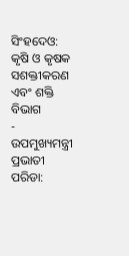ସିଂହଦେଓ: କୃଷି ଓ କୃଷକ ସଶକ୍ତୀକରଣ ଏବଂ ଶକ୍ତି ବିଭାଗ
- ଉପମୁଖ୍ୟମନ୍ତ୍ରୀ ପ୍ରଭାତୀ ପରିଡା: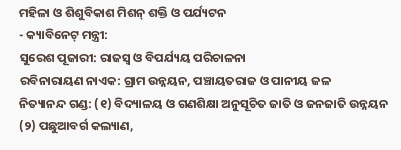ମହିଳା ଓ ଶିଶୁବିକାଶ ମିଶନ୍ ଶକ୍ତି ଓ ପର୍ଯ୍ୟଟନ
- କ୍ୟାବିନେଟ୍ ମନ୍ତ୍ରୀ:
ସୁରେଶ ପୂଜାରୀ: ରାଜସ୍ୱ ଓ ବିପର୍ଯ୍ୟୟ ପରିଚାଳନା
ରବିନାରାୟଣ ନାଏକ: ଗ୍ରାମ ଉନ୍ନୟନ, ପଞ୍ଚାୟତରାଜ ଓ ପାନୀୟ ଜଳ
ନିତ୍ୟାନନ୍ଦ ଗଣ୍ଡ: (୧) ବିଦ୍ୟାଳୟ ଓ ଗଣଶିକ୍ଷା ଅନୁସୂଚିତ ଜାତି ଓ ଜନଜାତି ଉନ୍ନୟନ
(୨) ପଛୁଆବର୍ଗ କଲ୍ୟାଣ,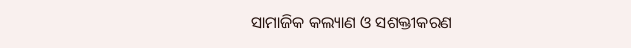ସାମାଜିକ କଲ୍ୟାଣ ଓ ସଶକ୍ତୀକରଣ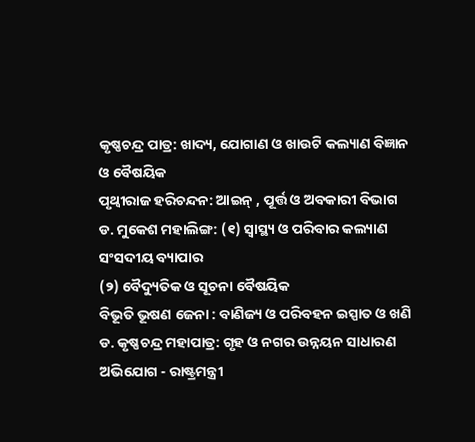କୃଷ୍ଣଚନ୍ଦ୍ର ପାତ୍ର: ଖାଦ୍ୟ, ଯୋଗାଣ ଓ ଖାଉଟି କଲ୍ୟାଣ ବିଜ୍ଞାନ ଓ ବୈଷୟିକ
ପୃଥ୍ୱୀରାଜ ହରିଚନ୍ଦନ: ଆଇନ୍ , ପୂର୍ତ୍ତ ଓ ଅବକାରୀ ବିଭାଗ
ଡ. ମୁକେଶ ମହାଲିଙ୍ଗ: (୧) ସ୍ୱାସ୍ଥ୍ୟ ଓ ପରିବାର କଲ୍ୟାଣ ସଂସଦୀୟ ବ୍ୟାପାର
(୨) ବୈଦ୍ୟୁତିକ ଓ ସୂଚନା ବୈଷୟିକ
ବିଭୂତି ଭୂଷଣ ଜେନା : ବାଣିଜ୍ୟ ଓ ପରିବହନ ଇସ୍ପାତ ଓ ଖଣି
ଡ. କୃଷ୍ଣଚନ୍ଦ୍ର ମହାପାତ୍ର: ଗୃହ ଓ ନଗର ଉନ୍ନୟନ ସାଧାରଣ ଅଭିଯୋଗ - ରାଷ୍ଟ୍ରମନ୍ତ୍ରୀ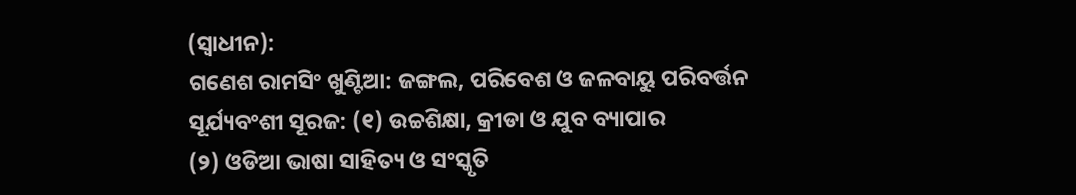(ସ୍ୱାଧୀନ):
ଗଣେଶ ରାମସିଂ ଖୁଣ୍ଟିଆ: ଜଙ୍ଗଲ, ପରିବେଶ ଓ ଜଳବାୟୁ ପରିବର୍ତ୍ତନ
ସୂର୍ଯ୍ୟବଂଶୀ ସୂରଜ: (୧) ଉଚ୍ଚଶିକ୍ଷା, କ୍ରୀଡା ଓ ଯୁବ ବ୍ୟାପାର
(୨) ଓଡିଆ ଭାଷା ସାହିତ୍ୟ ଓ ସଂସ୍କୃତି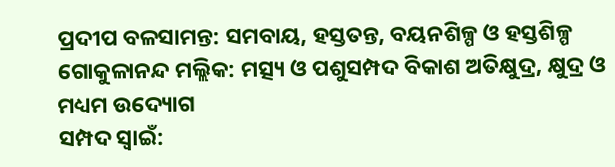ପ୍ରଦୀପ ବଳସାମନ୍ତ: ସମବାୟ, ହସ୍ତତନ୍ତ, ବୟନଶିଳ୍ପ ଓ ହସ୍ତଶିଳ୍ପ
ଗୋକୁଳାନନ୍ଦ ମଲ୍ଲିକ: ମତ୍ସ୍ୟ ଓ ପଶୁସମ୍ପଦ ବିକାଶ ଅତିକ୍ଷୁଦ୍ର, କ୍ଷୁଦ୍ର ଓ ମଧ୍ୟମ ଉଦ୍ୟୋଗ
ସମ୍ପଦ ସ୍ୱାଇଁ: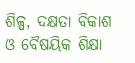ଶିଳ୍ପ, ଦକ୍ଷତା ବିକାଶ ଓ ବୈଷୟିକ ଶିକ୍ଷା